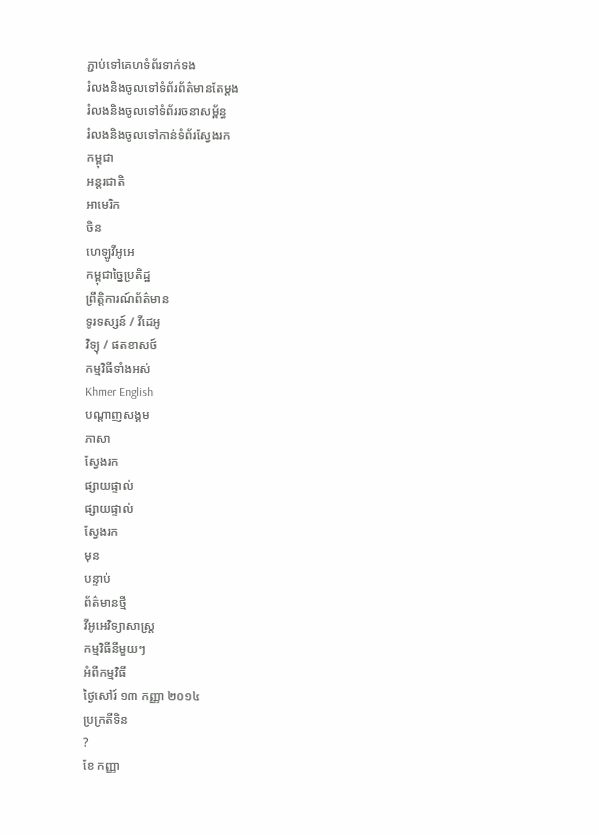ភ្ជាប់ទៅគេហទំព័រទាក់ទង
រំលងនិងចូលទៅទំព័រព័ត៌មានតែម្តង
រំលងនិងចូលទៅទំព័ររចនាសម្ព័ន្ធ
រំលងនិងចូលទៅកាន់ទំព័រស្វែងរក
កម្ពុជា
អន្តរជាតិ
អាមេរិក
ចិន
ហេឡូវីអូអេ
កម្ពុជាច្នៃប្រតិដ្ឋ
ព្រឹត្តិការណ៍ព័ត៌មាន
ទូរទស្សន៍ / វីដេអូ
វិទ្យុ / ផតខាសថ៍
កម្មវិធីទាំងអស់
Khmer English
បណ្តាញសង្គម
ភាសា
ស្វែងរក
ផ្សាយផ្ទាល់
ផ្សាយផ្ទាល់
ស្វែងរក
មុន
បន្ទាប់
ព័ត៌មានថ្មី
វីអូអេវិទ្យាសាស្ត្រ
កម្មវិធីនីមួយៗ
អំពីកម្មវិធី
ថ្ងៃសៅរ៍ ១៣ កញ្ញា ២០១៤
ប្រក្រតីទិន
?
ខែ កញ្ញា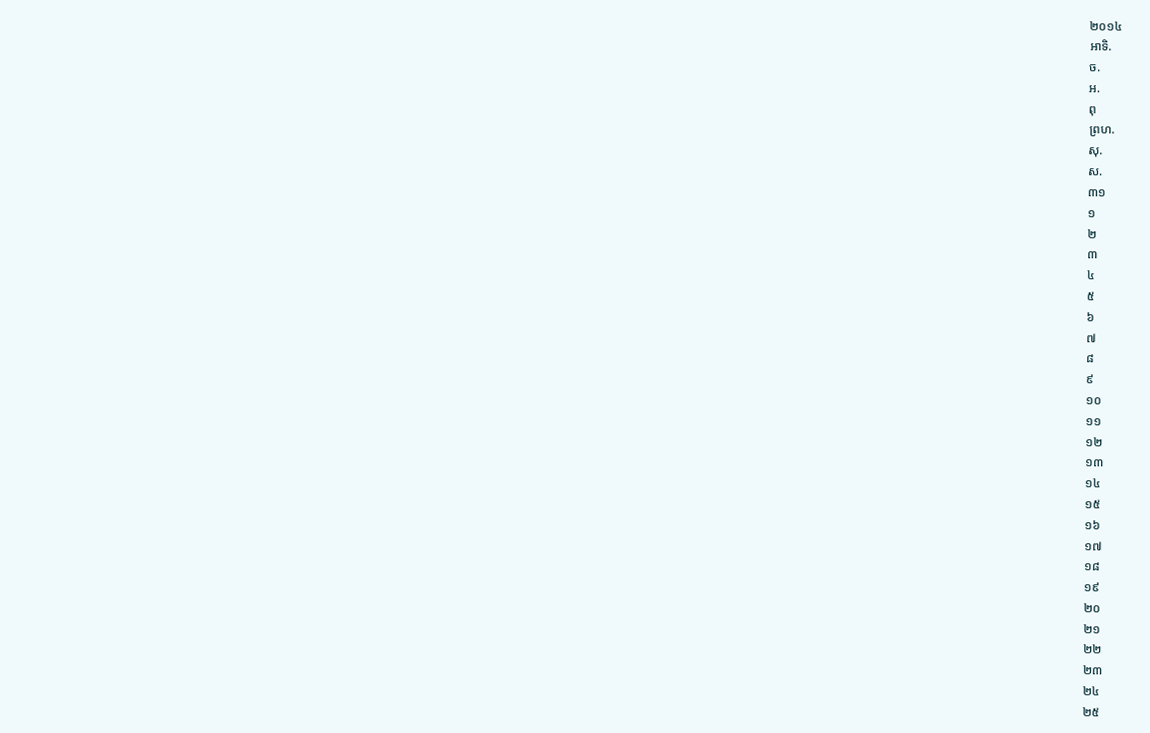២០១៤
អាទិ.
ច.
អ.
ពុ
ព្រហ.
សុ.
ស.
៣១
១
២
៣
៤
៥
៦
៧
៨
៩
១០
១១
១២
១៣
១៤
១៥
១៦
១៧
១៨
១៩
២០
២១
២២
២៣
២៤
២៥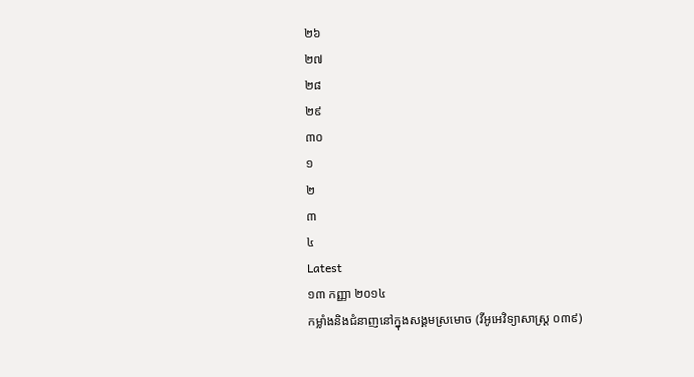២៦
២៧
២៨
២៩
៣០
១
២
៣
៤
Latest
១៣ កញ្ញា ២០១៤
កម្លាំងនិងជំនាញនៅក្នុងសង្គមស្រមោច (វីអូអេវិទ្យាសាស្ត្រ ០៣៩)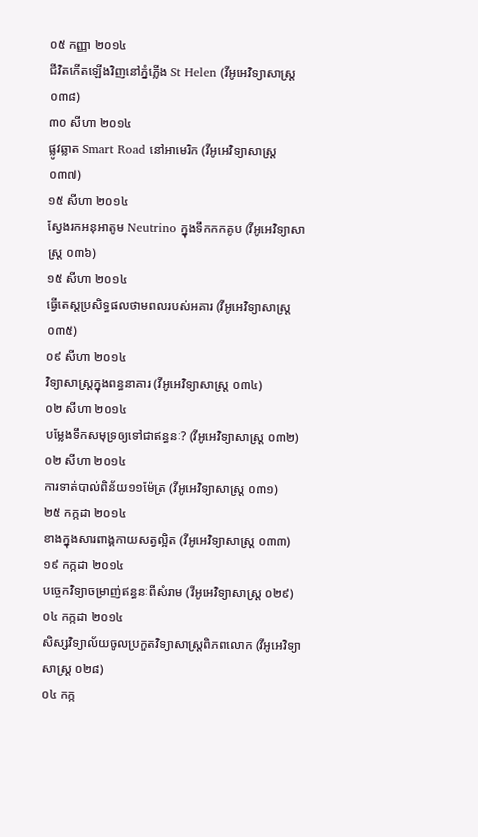០៥ កញ្ញា ២០១៤
ជីវិតកើតឡើងវិញនៅភ្នំភ្លើង St Helen (វីអូអេវិទ្យាសាស្ត្រ ០៣៨)
៣០ សីហា ២០១៤
ផ្លូវឆ្លាត Smart Road នៅអាមេរិក (វីអូអេវិទ្យាសាស្ត្រ ០៣៧)
១៥ សីហា ២០១៤
ស្វែងរកអនុអាតូម Neutrino ក្នុងទឹកកកគូប (វីអូអេវិទ្យាសាស្ត្រ ០៣៦)
១៥ សីហា ២០១៤
ធ្វើតេស្តប្រសិទ្ធផលថាមពលរបស់អគារ (វីអូអេវិទ្យាសាស្ត្រ ០៣៥)
០៩ សីហា ២០១៤
វិទ្យាសាស្ត្រក្នុងពន្ធនាគារ (វីអូអេវិទ្យាសាស្ត្រ ០៣៤)
០២ សីហា ២០១៤
បម្លែងទឹកសមុទ្រឲ្យទៅជាឥន្ធនៈ? (វីអូអេវិទ្យាសាស្ត្រ ០៣២)
០២ សីហា ២០១៤
ការទាត់បាល់ពិន័យ១១ម៉ែត្រ (វីអូអេវិទ្យាសាស្ត្រ ០៣១)
២៥ កក្កដា ២០១៤
ខាងក្នុងសារពាង្គកាយសត្វល្អិត (វីអូអេវិទ្យាសាស្ត្រ ០៣៣)
១៩ កក្កដា ២០១៤
បច្ចេកវិទ្យាចម្រាញ់ឥន្ធនៈពីសំរាម (វីអូអេវិទ្យាសាស្ត្រ ០២៩)
០៤ កក្កដា ២០១៤
សិស្សវិទ្យាល័យចូលប្រកួតវិទ្យាសាស្ត្រពិភពលោក (វីអូអេវិទ្យាសាស្ត្រ ០២៨)
០៤ កក្ក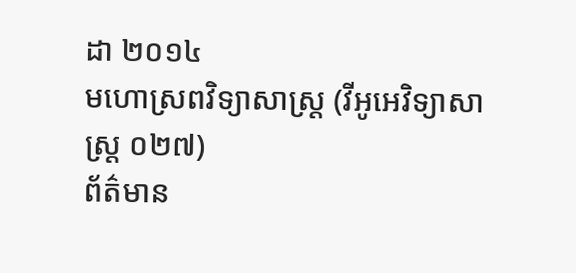ដា ២០១៤
មហោស្រពវិទ្យាសាស្ត្រ (វីអូអេវិទ្យាសាស្ត្រ ០២៧)
ព័ត៌មាន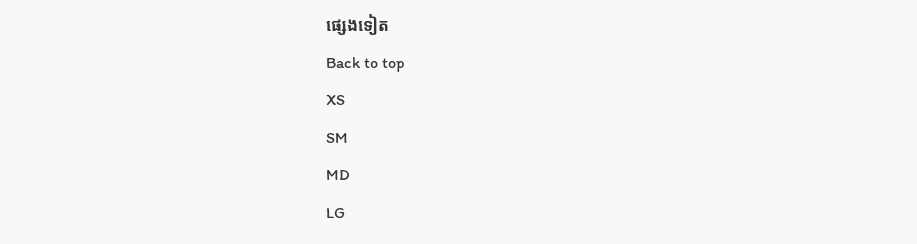ផ្សេងទៀត
Back to top
XS
SM
MD
LG